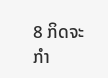8 ກິດຈະກຳ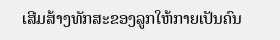ເສີມສ້າງທັກສະຂອງລູກໃຫ້ກາຍເປັນຄົນ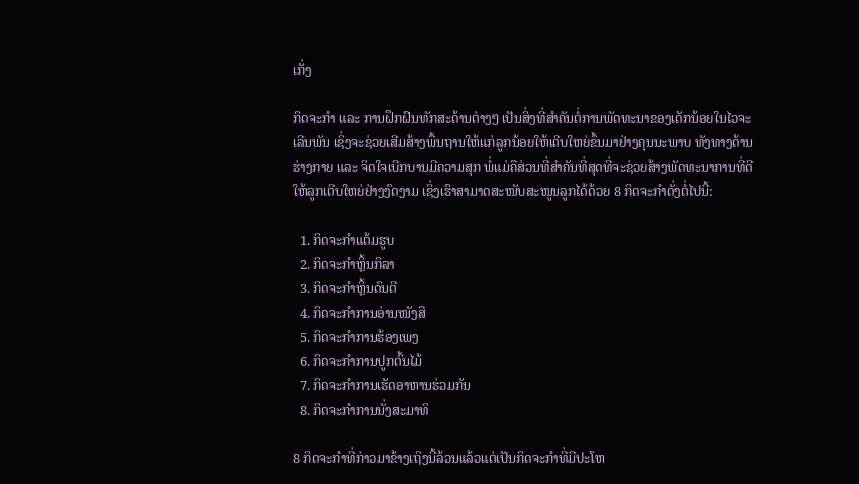ເກັ່ງ

ກິດຈະກຳ ແລະ ການຝຶກຝົນທັກສະດ້ານຕ່າງໆ ເປັນສິ່ງທີ່ສຳຄັນຕໍ່ການພັດທະນາຂອງເດັກນ້ອຍໃນໄວຈະເລີນພັນ ເຊິ່ງຈະຊ່ວຍເສີມສ້າງພື້ນຖານໃຫ້ແກ່ລູກນ້ອຍໃຫ້ເຕີບໃຫຍ່ຂຶ້ນມາຢ່າງຄຸນນະພາບ ທັງທາງດ້ານຮ່າງກາຍ ແລະ ຈິດໃຈເບີກບານມີຄວາມສຸກ ພໍ່ແມ່ຄືສ່ວນທີ່ສຳຄັນທີ່ສຸດທີ່ຈະຊ່ວຍສ້າງພັດທະນາການທີ່ດີໃຫ້ລູກເຕີບໃຫຍ່ຢ່າງງົດງາມ ເຊິ່ງເຮົາສາມາດສະໜັບສະໜູນລູກໄດ້ດ້ວຍ 8 ກິດຈະກຳດັ່ງຕໍ່ໄປນີ້:

  1. ກິດຈະກຳແຕ້ມຮູບ
  2. ກິດຈະກຳຫຼິ້ນກິລາ
  3. ກິດຈະກຳຫຼິ້ນດົນຕີ
  4. ກິດຈະກຳການອ່ານໜັງສື
  5. ກິດຈະກຳການຮ້ອງເພງ
  6. ກິດຈະກຳການປູກຕົ້ນໄມ້
  7. ກິດຈະກຳການເຮັດອາຫານຮ່ວມກັນ
  8. ກິດຈະກຳການນັ່ງສະມາທິ

8 ກິດຈະກຳທີ່ກ່າວມາຂ້າງເຖິງນີ້ລ້ວນແລ້ວແຕ່ເປັນກິດຈະກຳທີ່ມີປະໂຫ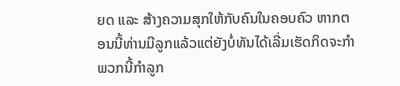ຍດ ແລະ ສ້າງຄວາມສຸກໃຫ້ກັບຄົນໃນຄອບຄົວ ຫາກຕອນນີ້ທ່ານມີລູກແລ້ວແຕ່ຍັງບໍ່ທັນໄດ້ເລີ່ມເຮັດກິດຈະກຳພວກນີ້ກຳລູກ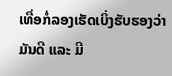ເທື່ອກໍ່ລອງເຮັດເບິ່ງຮັບຮອງວ່າ ມັນດີ ແລະ ມີ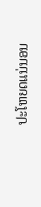ປະໂຫຍດແນ່ນອນ